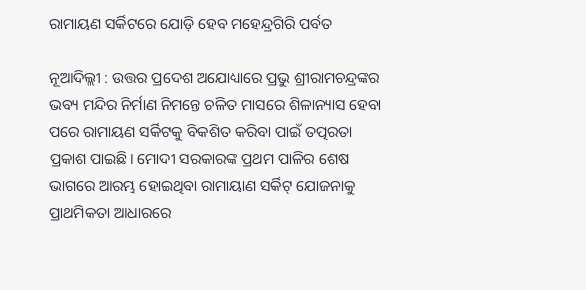ରାମାୟଣ ସର୍କିଟରେ ଯୋଡ଼ି ହେବ ମହେନ୍ଦ୍ରଗିରି ପର୍ବତ

ନୂଆଦିଲ୍ଲୀ : ଉତ୍ତର ପ୍ରଦେଶ ଅଯୋଧ୍ୟାରେ ପ୍ରଭୁ ଶ୍ରୀରାମଚନ୍ଦ୍ରଙ୍କର ଭବ୍ୟ ମନ୍ଦିର ନିର୍ମାଣ ନିମନ୍ତେ ଚଳିତ ମାସରେ ଶିଳାନ୍ୟାସ ହେବା ପରେ ରାମାୟଣ ସର୍କିଟକୁ ବିକଶିତ କରିବା ପାଇଁ ତତ୍ପରତା ପ୍ରକାଶ ପାଇଛି। ମୋଦୀ ସରକାରଙ୍କ ପ୍ରଥମ ପାଳିର ଶେଷ ଭାଗରେ ଆରମ୍ଭ ହୋଇଥିବା ରାମାୟାଣ ସର୍କିଟ୍ ଯୋଜନାକୁ ପ୍ରାଥମିକତା ଆଧାରରେ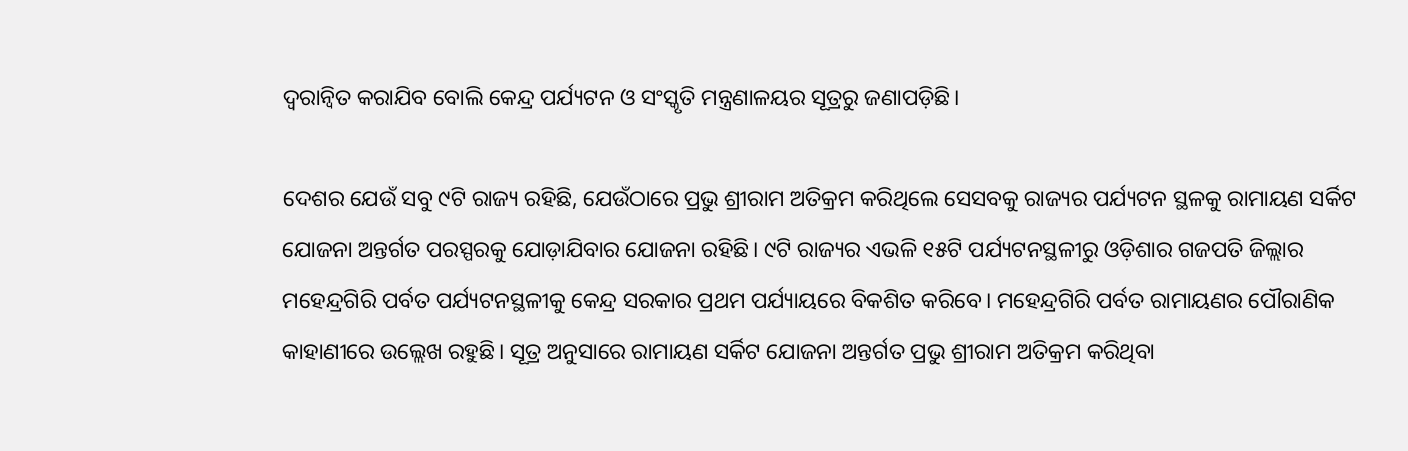ଦ୍ୱରାନ୍ବିତ କରାଯିବ ବୋଲି କେନ୍ଦ୍ର ପର୍ଯ୍ୟଟନ ଓ ସଂସ୍କୃତି ମନ୍ତ୍ରଣାଳୟର ସୂତ୍ରରୁ ଜଣାପଡ଼ିଛି।

ଦେଶର ଯେଉଁ ସବୁ ୯ଟି ରାଜ୍ୟ ରହିଛି, ଯେଉଁଠାରେ ପ୍ରଭୁ ଶ୍ରୀରାମ ଅତିକ୍ରମ କରିଥିଲେ ସେସବକୁ ରାଜ୍ୟର ପର୍ଯ୍ୟଟନ ସ୍ଥଳକୁ ରାମାୟଣ ସର୍କିଟ ଯୋଜନା ଅନ୍ତର୍ଗତ ପରସ୍ପରକୁ ଯୋଡ଼ାଯିବାର ଯୋଜନା ରହିଛି। ୯ଟି ରାଜ୍ୟର ଏଭଳି ୧୫ଟି ପର୍ଯ୍ୟଟନସ୍ଥଳୀରୁ ଓଡ଼ିଶାର ଗଜପତି ଜିଲ୍ଲାର ମହେନ୍ଦ୍ରଗିରି ପର୍ବତ ପର୍ଯ୍ୟଟନସ୍ଥଳୀକୁ କେନ୍ଦ୍ର ସରକାର ପ୍ରଥମ ପର୍ଯ୍ୟାୟରେ ବିକଶିତ କରିବେ। ମହେନ୍ଦ୍ରଗିରି ପର୍ବତ ରାମାୟଣର ପୌରାଣିକ କାହାଣୀରେ ଉଲ୍ଲେଖ ରହୁଛି। ସୂତ୍ର ଅନୁସାରେ ରାମାୟଣ ସର୍କିଟ ଯୋଜନା ଅନ୍ତର୍ଗତ ପ୍ରଭୁ ଶ୍ରୀରାମ ଅତିକ୍ରମ କରିଥିବା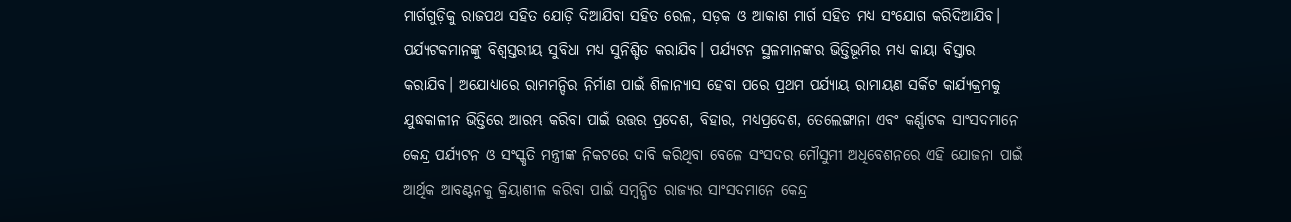ମାର୍ଗଗୁଡ଼ିକୁ ରାଜପଥ ସହିତ ଯୋଡ଼ି ଦିଆଯିବା ସହିତ ରେଳ, ସଡ଼କ ଓ ଆକାଶ ମାର୍ଗ ସହିତ ମଧ୍ୟ ସଂଯୋଗ କରିଦିଆଯିବ। ପର୍ଯ୍ୟଟକମାନଙ୍କୁ ବିଶ୍ୱସ୍ତରୀୟ ସୁବିଧା ମଧ୍ୟ ସୁନିଶ୍ଚିତ କରାଯିବ। ପର୍ଯ୍ୟଟନ ସ୍ଥଳମାନଙ୍କର ଭିତ୍ତିଭୂମିର ମଧ୍ୟ କାୟା ବିସ୍ତାର କରାଯିବ। ଅଯୋଧ୍ୟାରେ ରାମମନ୍ଦିର ନିର୍ମାଣ ପାଇଁ ଶିଳାନ୍ୟାସ ହେବା ପରେ ପ୍ରଥମ ପର୍ଯ୍ୟାୟ ରାମାୟଣ ସର୍କିଟ କାର୍ଯ୍ୟକ୍ରମକୁ ଯୁଦ୍ଧକାଳୀନ ଭିତ୍ତିରେ ଆରମ୍ଭ କରିବା ପାଇଁ ଉତ୍ତର ପ୍ରଦେଶ, ବିହାର, ମଧ୍ୟପ୍ରଦେଶ, ତେଲେଙ୍ଗାନା ଏବଂ କର୍ଣ୍ଣାଟକ ସାଂସଦମାନେ କେନ୍ଦ୍ର ପର୍ଯ୍ୟଟନ ଓ ସଂସ୍କୃତି ମନ୍ତ୍ରୀଙ୍କ ନିକଟରେ ଦାବି କରିଥିବା ବେଳେ ସଂସଦର ମୌସୁମୀ ଅଧିବେଶନରେ ଏହି ଯୋଜନା ପାଇଁ ଆର୍ଥିକ ଆବଣ୍ଟନକୁ କ୍ରିୟାଶୀଳ କରିବା ପାଇଁ ସମ୍ବନ୍ଧିତ ରାଜ୍ୟର ସାଂସଦମାନେ କେନ୍ଦ୍ର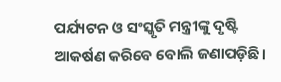ପର୍ଯ୍ୟଟନ ଓ ସଂସ୍କୃତି ମନ୍ତ୍ରୀଙ୍କୁ ଦୃଷ୍ଟି ଆକର୍ଷଣ କରିବେ ବୋଲି ଜଣାପଡ଼ିଛି।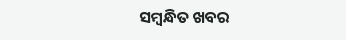ସମ୍ବନ୍ଧିତ ଖବର